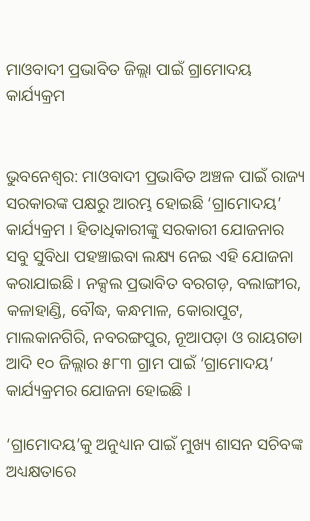ମାଓବାଦୀ ପ୍ରଭାବିତ ଜିଲ୍ଲା ପାଇଁ ଗ୍ରାମୋଦୟ କାର୍ଯ୍ୟକ୍ରମ


ଭୁବନେଶ୍ବର: ମାଓବାଦୀ ପ୍ରଭାବିତ ଅଞ୍ଚଳ ପାଇଁ ରାଜ୍ୟ ସରକାରଙ୍କ ପକ୍ଷରୁ ଆରମ୍ଭ ହୋଇଛି ‘ଗ୍ରାମୋଦୟ’ କାର୍ଯ୍ୟକ୍ରମ । ହିତାଧିକାରୀଙ୍କୁ ସରକାରୀ ଯୋଜନାର ସବୁ ସୁବିଧା ପହଞ୍ଚାଇବା ଲକ୍ଷ୍ୟ ନେଇ ଏହି ଯୋଜନା କରାଯାଇଛି । ନକ୍ସଲ ପ୍ରଭାବିତ ବରଗଡ଼, ବଲାଙ୍ଗୀର, କଳାହାଣ୍ଡି, ବୌଦ୍ଧ, କନ୍ଧମାଳ, କୋରାପୁଟ, ମାଲକାନଗିରି, ନବରଙ୍ଗପୁର, ନୂଆପଡ଼ା ଓ ରାୟଗଡା ଆଦି ୧୦ ଜିଲ୍ଲାର ୫୮୩ ଗ୍ରାମ ପାଇଁ ‘ଗ୍ରାମୋଦୟ’ କାର୍ଯ୍ୟକ୍ରମର ଯୋଜନା ହୋଇଛି ।

‘ଗ୍ରାମୋଦୟ’କୁ ଅନୁଧ୍ୟାନ ପାଇଁ ମୁଖ୍ୟ ଶାସନ ସଚିବଙ୍କ ଅଧ୍ୟକ୍ଷତାରେ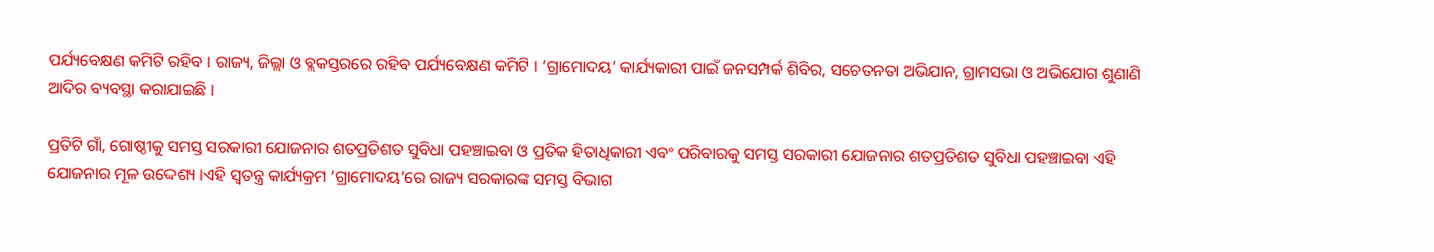ପର୍ଯ୍ୟବେକ୍ଷଣ କମିଟି ରହିବ । ରାଜ୍ୟ, ଜିଲ୍ଲା ଓ ବ୍ଲକସ୍ତରରେ ରହିବ ପର୍ଯ୍ୟବେକ୍ଷଣ କମିଟି । ‘ଗ୍ରାମୋଦୟ’ କାର୍ଯ୍ୟକାରୀ ପାଇଁ ଜନସମ୍ପର୍କ ଶିବିର, ସଚେତନତା ଅଭିଯାନ, ଗ୍ରାମସଭା ଓ ଅଭିଯୋଗ ଶୁଣାଣି ଆଦିର ବ୍ୟବସ୍ଥା କରାଯାଇଛି ।

ପ୍ରତିଟି ଗାଁ, ଗୋଷ୍ଠୀକୁ ସମସ୍ତ ସରକାରୀ ଯୋଜନାର ଶତପ୍ରତିଶତ ସୁବିଧା ପହଞ୍ଚାଇବା ଓ ପ୍ରତିକ ହିତାଧିକାରୀ ଏବଂ ପରିବାରକୁ ସମସ୍ତ ସରକାରୀ ଯୋଜନାର ଶତପ୍ରତିଶତ ସୁବିଧା ପହଞ୍ଚାଇବା ଏହି ଯୋଜନାର ମୂଳ ଉଦ୍ଦେଶ୍ୟ ।ଏହି ସ୍ୱତନ୍ତ୍ର କାର୍ଯ୍ୟକ୍ରମ ‘ଗ୍ରାମୋଦୟ’ରେ ରାଜ୍ୟ ସରକାରଙ୍କ ସମସ୍ତ ବିଭାଗ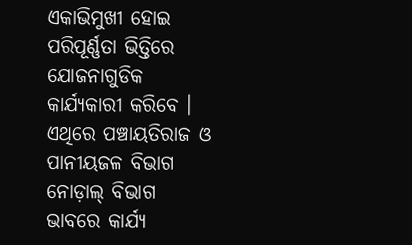ଏକାଭିମୁଖୀ ହୋଇ ପରିପୂର୍ଣ୍ଣତା ଭିତ୍ତିରେ ଯୋଜନାଗୁଡିକ କାର୍ଯ୍ୟକାରୀ କରିବେ । ଏଥିରେ ପଞ୍ଚାୟତିରାଜ ଓ ପାନୀୟଜଳ ବିଭାଗ ନୋଡ଼ାଲ୍‌ ବିଭାଗ ଭାବରେ କାର୍ଯ୍ୟ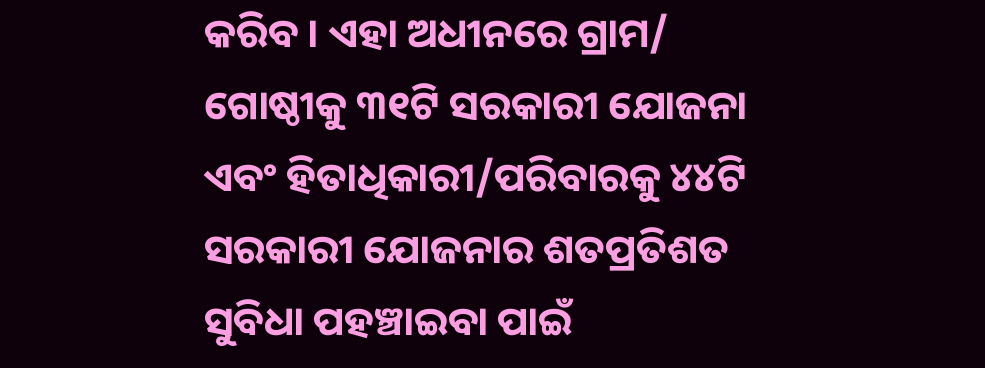କରିବ । ଏହା ଅଧୀନରେ ଗ୍ରାମ/ ଗୋଷ୍ଠୀକୁ ୩୧ଟି ସରକାରୀ ଯୋଜନା ଏବଂ ହିତାଧିକାରୀ/ପରିବାରକୁ ୪୪ଟି ସରକାରୀ ଯୋଜନାର ଶତପ୍ରତିଶତ ସୁବିଧା ପହଞ୍ଚାଇବା ପାଇଁ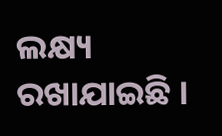ଲକ୍ଷ୍ୟ ରଖାଯାଇଛି ।